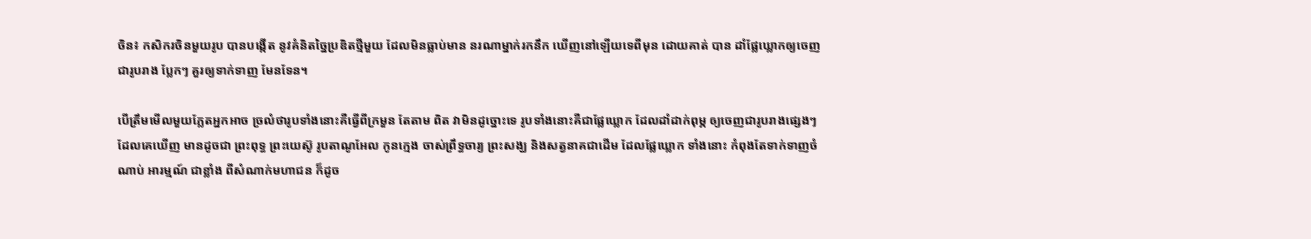ចិន៖ កសិករចិនមួយរូប បានបង្កើត នូវគំនិតច្នៃប្រឌិតថ្មីមួយ ដែលមិនធ្លាប់មាន នរណាម្នាក់រកនឹក ឃើញនៅឡើយទេពីមុន ដោយគាត់ បាន ដាំផ្លែឃ្លោកឲ្យចេញ ជារូបរាង ប្លែកៗ គួរឲ្យទាក់ទាញ មែនទែន។

បើត្រឹមមើលមួយភ្លែតអ្នកអាច ច្រលំថារូបទាំងនោះគឺធ្វើពីក្រមួន តែតាម ពិត វាមិនដូច្នោះទេ រូបទាំងនោះគឺជាផ្លែឃ្លោក ដែលដាំដាក់ពុម្ភ ឲ្យចេញជារូបរាងផ្សេងៗ ដែលគេឃើញ មានដូចជា ព្រះពុទ្ធ ព្រះយេស៊ូ រូបតាណូអែល កូនក្មេង ចាស់ព្រឹទ្ធចារ្យ ព្រះសង្ឃ និងសត្វនាគជាដើម ដែលផ្លែឃ្លោក ទាំងនោះ កំពុងតែទាក់ទាញចំណាប់ អារម្មណ៍ ជាខ្លាំង ពីសំណាក់មហាជន ក៏ដូច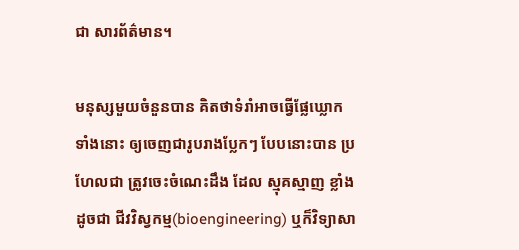ជា សារព័ត៌មាន។

មនុស្សមួយចំនួនបាន គិតថាទំរាំអាចធ្វើផ្លែឃ្លោកទាំងនោះ ឲ្យចេញជារូបរាងប្លែកៗ បែបនោះបាន ប្រហែលជា ត្រូវចេះចំណេះដឹង ដែល ស្មុគស្មាញ ខ្លាំងដូចជា ជីវវិស្វកម្ម(bioengineering) ឬក៏វិទ្យាសា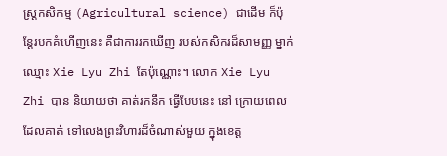ស្រ្តកសិកម្ម (Agricultural science) ជាដើម ក៏ប៉ុន្តែរបកគំហើញនេះ គឺជាការរកឃើញ របស់កសិករដ៏សាមញ្ញ ម្នាក់ ឈ្មោះ Xie Lyu Zhi តែប៉ុណ្ណោះ។ លោក Xie Lyu Zhi បាន និយាយថា គាត់រកនឹក ធ្វើបែបនេះ នៅ ក្រោយពេលដែលគាត់ ទៅលេងព្រះវិហារដ៏ចំណាស់មួយ ក្នុងខេត្ត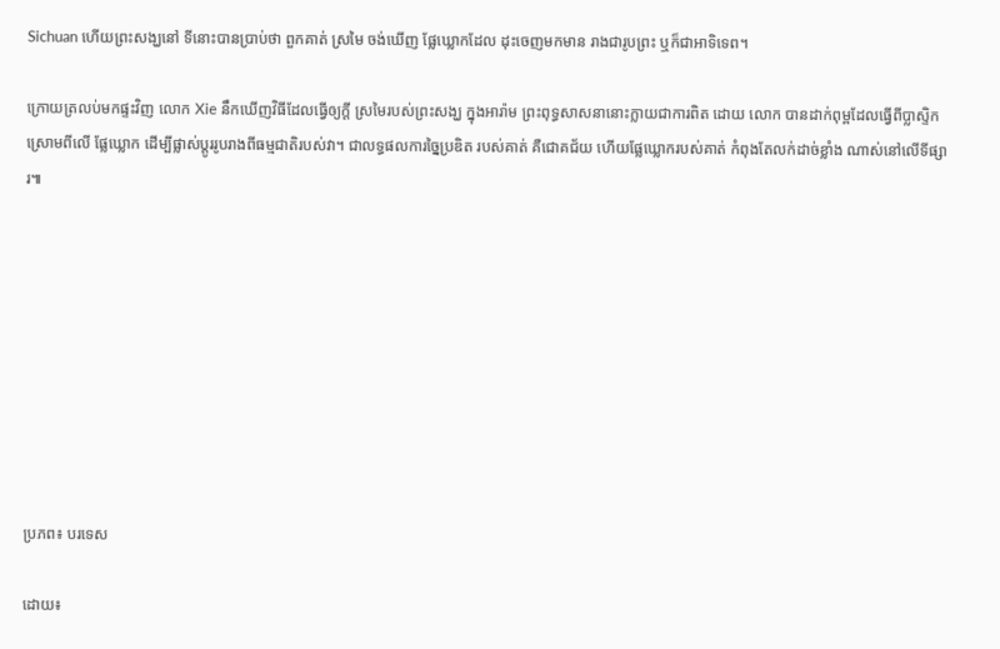Sichuan ហើយព្រះសង្ឃនៅ ទីនោះបានប្រាប់ថា ពួកគាត់ ស្រមៃ ចង់ឃើញ ផ្លែឃ្លោកដែល ដុះចេញមកមាន រាងជារូបព្រះ ឬក៏ជាអាទិទេព។

ក្រោយត្រលប់មកផ្ទះវិញ លោក Xie នឹកឃើញវិធីដែលធ្វើឲ្យក្តី ស្រមៃរបស់ព្រះសង្ឃ ក្នុងអារ៉ាម ព្រះពុទ្ធសាសនានោះក្លាយជាការពិត ដោយ លោក បានដាក់ពុម្ពដែលធ្វើពីប្លាស្ទិក ស្រោមពីលើ ផ្លែឃ្លោក ដើម្បីផ្លាស់ប្តូររូបរាងពីធម្មជាតិរបស់វា។ ជាលទ្ធផលការច្នៃប្រឌិត របស់គាត់ គឺជោគជ័យ ហើយផ្លែឃ្លោករបស់គាត់ កំពុងតែលក់ដាច់ខ្លាំង ណាស់នៅលើទីផ្សារ៕









ប្រភព៖ បរទេស

ដោយ៖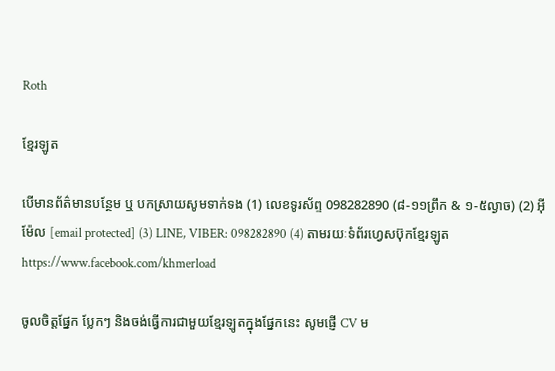Roth

ខ្មែរឡូត

បើមានព័ត៌មានបន្ថែម ឬ បកស្រាយសូមទាក់ទង (1) លេខទូរស័ព្ទ 098282890 (៨-១១ព្រឹក & ១-៥ល្ងាច) (2) អ៊ីម៉ែល [email protected] (3) LINE, VIBER: 098282890 (4) តាមរយៈទំព័រហ្វេសប៊ុកខ្មែរឡូត https://www.facebook.com/khmerload

ចូលចិត្តផ្នែក ប្លែកៗ និងចង់ធ្វើការជាមួយខ្មែរឡូតក្នុងផ្នែកនេះ សូមផ្ញើ CV ម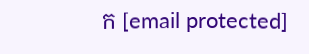ក [email protected]